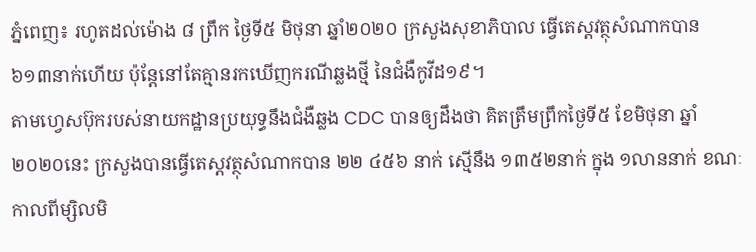ភ្នំពេញ៖ រហូតដល់ម៉ោង ៨ ព្រឹក ថ្ងៃទី៥ មិថុនា ឆ្នាំ២០២០ ក្រសួងសុខាភិបាល ធ្វើតេស្តវត្ថុសំណាកបាន ៦១៣នាក់ហើយ ប៉ុន្តែនៅតែគ្មានរកឃើញករណីឆ្លងថ្មី នៃជំងឺកូវីដ១៩។
តាមហ្វេសប៊ុករបស់នាយកដ្ឋានប្រយុទ្ធនឹងជំងឺឆ្លង CDC បានឲ្យដឹងថា គិតត្រឹមព្រឹកថ្ងៃទី៥ ខែមិថុនា ឆ្នាំ២០២០នេះ ក្រសួងបានធ្វើតេស្តវត្ថុសំណាកបាន ២២ ៤៥៦ នាក់ ស្មើនឹង ១៣៥២នាក់ ក្នុង ១លាននាក់ ខណៈ កាលពីម្សិលមិ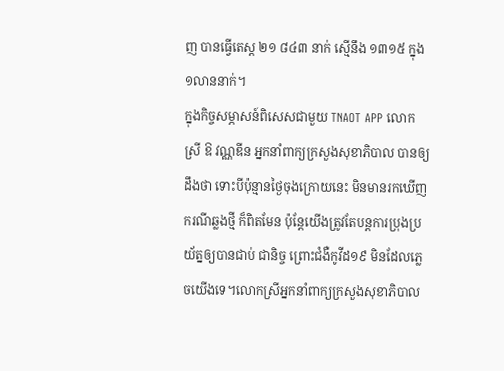ញ បានធ្វើតេស្ត ២១ ៨៤៣ នាក់ ស្មើនឹង ១៣១៥ ក្នុង ១លាននាក់។
ក្នុងកិច្ចសម្ភាសន៍ពិសេសជាមួយ TNAOT APP លោកស្រី ឱ វណ្ណឌីន អ្នកនាំពាក្យក្រសួងសុខាភិបាល បានឲ្យដឹងថា ទោះបីប៉ុន្មានថ្ងៃចុងក្រោយនេះ មិនមានរកឃើញករណីឆ្លងថ្មី ក៏ពិតមែន ប៉ុន្តែយើងត្រូវតែបន្តការប្រុងប្រយ័ត្នឲ្យបានជាប់ ជានិច្ច ព្រោះជំងឺកូវីដ១៩ មិនដែលភ្លេចយើងទេ។លោកស្រីអ្នកនាំពាក្យក្រសួងសុខាភិបាល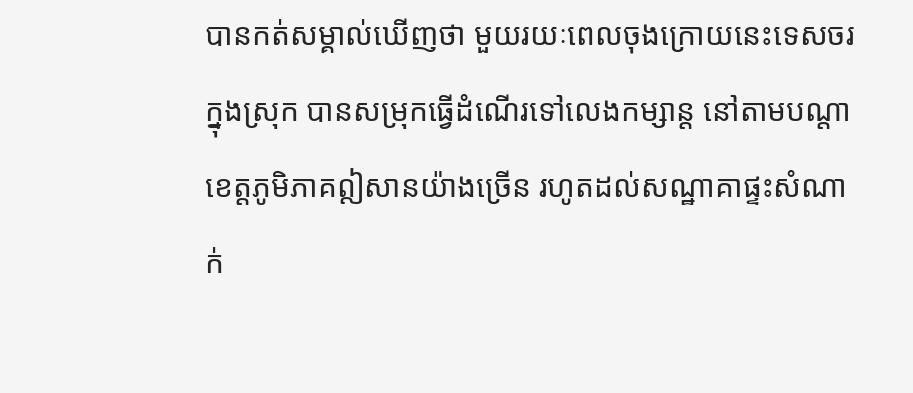បានកត់សម្គាល់ឃើញថា មួយរយៈពេលចុងក្រោយនេះទេសចរក្នុងស្រុក បានសម្រុកធ្វើដំណើរទៅលេងកម្សាន្ត នៅតាមបណ្តាខេត្តភូមិភាគឦសានយ៉ាងច្រើន រហូតដល់សណ្ឋាគាផ្ទះសំណាក់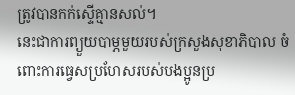ត្រូវបានកក់ស្ទើគ្មានសល់។
នេះជាការព្យួយបាម្ភមួយរបស់ក្រសួងសុខាភិបាល ចំពោះការធ្វេសប្រហែសរបស់បងប្អូនប្រ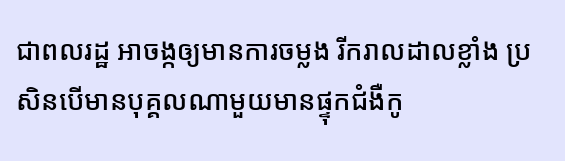ជាពលរដ្ឋ អាចង្កឲ្យមានការចម្លង រីករាលដាលខ្លាំង ប្រសិនបើមានបុគ្គលណាមួយមានផ្ទុកជំងឺកូ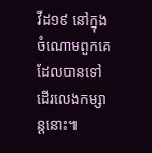វីដ១៩ នៅក្នុងចំណោមពួកគេ ដែលបានទៅដើរលេងកម្សាន្តនោះ៕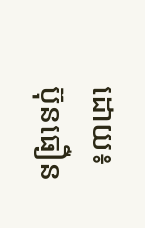ដោយ៖ ប៊ុនធឿន